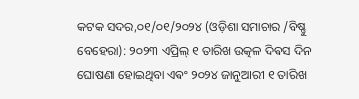କଟକ ସଦର,୦୧/୦୧/୨୦୨୪ (ଓଡ଼ିଶା ସମାଚାର /ବିଷ୍ଣୁ ବେହେରା): ୨୦୨୩ ଏପ୍ରିଲ୍ ୧ ତାରିଖ ଉତ୍କଳ ଦିଵସ ଦିନ ଘୋଷଣା ହୋଇଥିବା ଏଵଂ ୨୦୨୪ ଜାନୁଆରୀ ୧ ତାରିଖ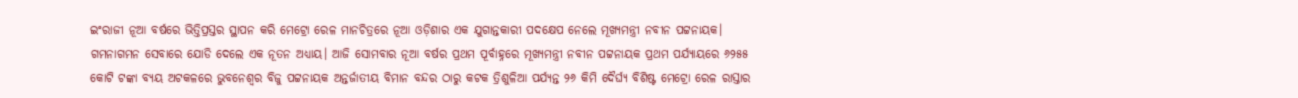ଇଂରାଜୀ ନୂଆ ବର୍ଷରେ ଭିତ୍ତିପ୍ରସ୍ତର ସ୍ଥାପନ କରି ମେଟ୍ରୋ ରେଳ ମାନଚିତ୍ରରେ ନୂଆ ଓଡ଼ିଶାର ଏକ ଯୁଗାନ୍ତକାରୀ ପଦକ୍ଷେପ ନେଲେ ମୂଖ୍ୟମନ୍ତ୍ରୀ ନବୀନ ପଟ୍ଟନାୟକ। ଗମନାଗମନ ସେବାରେ ଯୋଡି ଦେଲେ ଏକ ନୂତନ ଅଧ୍ୟାୟ। ଆଜି ସୋମବାର ନୂଆ ବର୍ଷର ପ୍ରଥମ ପୂର୍ବାହ୍ନରେ ମୂଖ୍ୟମନ୍ତ୍ରୀ ନବୀନ ପଟ୍ଟନାୟକ ପ୍ରଥମ ପର୍ଯ୍ୟାୟରେ ୬୨୫୫ କୋଟି ଟଙ୍କା ବ୍ୟୟ ଅଟକଳରେ ଭୁବନେଶ୍ୱର ବିଜୁ ପଟ୍ଟନାୟକ ଅନ୍ତର୍ଜାତୀୟ ବିମାନ ବନ୍ଦର ଠାରୁ କଟକ ତ୍ରିଶୁଳିଆ ପର୍ଯ୍ୟନ୍ତ ୨୬ କିମି ଦୈର୍ଘ୍ୟ ବିଶିଷ୍ଟ ମେଟ୍ରୋ ରେଳ ରାସ୍ତାର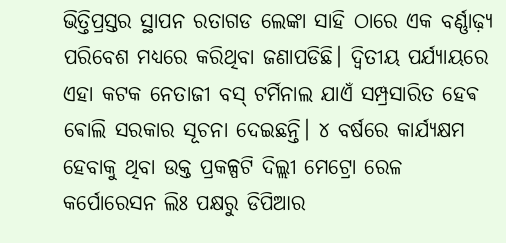ଭିତ୍ତିପ୍ରସ୍ତର ସ୍ଥାପନ ରତାଗଡ ଲେଙ୍କା ସାହି ଠାରେ ଏକ ବର୍ଣ୍ଣାଢ଼୍ୟ ପରିବେଶ ମଧ୍ୟରେ କରିଥିବା ଜଣାପଡିଛି। ଦ୍ୱିତୀୟ ପର୍ଯ୍ୟାୟରେ ଏହା କଟକ ନେତାଜୀ ବସ୍ ଟର୍ମିନାଲ ଯାଏଁ ସମ୍ପ୍ରସାରିତ ହେଵ ଵୋଲି ସରକାର ସୂଚନା ଦେଇଛନ୍ତି। ୪ ବର୍ଷରେ କାର୍ଯ୍ୟକ୍ଷମ ହେବାକୁ ଥିବା ଉକ୍ତ ପ୍ରକଳ୍ପଟି ଦିଲ୍ଲୀ ମେଟ୍ରୋ ରେଳ କର୍ପୋରେସନ ଲିଃ ପକ୍ଷରୁ ଡିପିଆର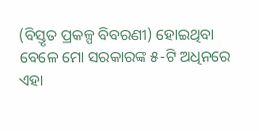(ବିସ୍ତୃତ ପ୍ରକଳ୍ପ ବିବରଣୀ) ହୋଇଥିବା ବେଳେ ମୋ ସରକାରଙ୍କ ୫-ଟି ଅଧିନରେ ଏହା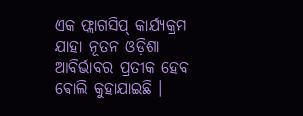ଏକ ଫ୍ଲାଗସିପ୍ କାର୍ଯ୍ୟକ୍ରମ ଯାହା ନୂତନ ଓଡ଼ିଶା ଆବିର୍ଭାବର ପ୍ରତୀକ ହେବ ଵୋଲି କୁହାଯାଇଛି ।